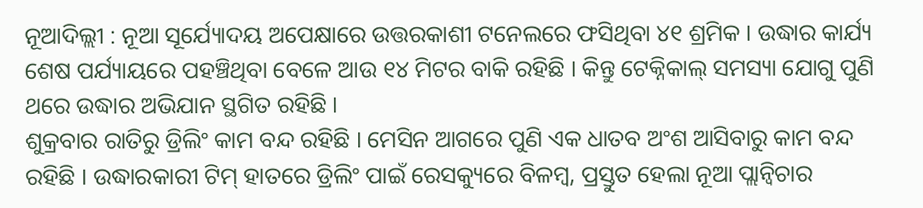ନୂଆଦିଲ୍ଲୀ : ନୂଆ ସୂର୍ଯ୍ୟୋଦୟ ଅପେକ୍ଷାରେ ଉତ୍ତରକାଶୀ ଟନେଲରେ ଫସିଥିବା ୪୧ ଶ୍ରମିକ । ଉଦ୍ଧାର କାର୍ଯ୍ୟ ଶେଷ ପର୍ଯ୍ୟାୟରେ ପହଞ୍ଚିଥିବା ବେଳେ ଆଉ ୧୪ ମିଟର ବାକି ରହିଛି । କିନ୍ତୁ ଟେକ୍ନିକାଲ୍ ସମସ୍ୟା ଯୋଗୁ ପୁଣି ଥରେ ଉଦ୍ଧାର ଅଭିଯାନ ସ୍ଥଗିତ ରହିଛି ।
ଶୁକ୍ରବାର ରାତିରୁ ଡ୍ରିଲିଂ କାମ ବନ୍ଦ ରହିଛି । ମେସିନ ଆଗରେ ପୁଣି ଏକ ଧାତବ ଅଂଶ ଆସିବାରୁ କାମ ବନ୍ଦ ରହିଛି । ଉଦ୍ଧାରକାରୀ ଟିମ୍ ହାତରେ ଡ୍ରିଲିଂ ପାଇଁ ରେସକ୍ୟୁରେ ବିଳମ୍ବ, ପ୍ରସ୍ତୁତ ହେଲା ନୂଆ ପ୍ଲାନ୍ବିଚାର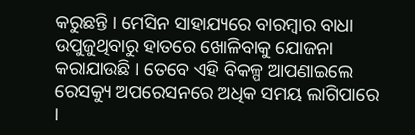କରୁଛନ୍ତି । ମେସିନ ସାହାଯ୍ୟରେ ବାରମ୍ବାର ବାଧା ଉପୁଜୁଥିବାରୁ ହାତରେ ଖୋଳିବାକୁ ଯୋଜନା କରାଯାଉଛି । ତେବେ ଏହି ବିକଳ୍ପ ଆପଣାଇଲେ ରେସକ୍ୟୁ ଅପରେସନରେ ଅଧିକ ସମୟ ଲାଗିପାରେ ।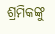ଶ୍ରମିକଙ୍କୁ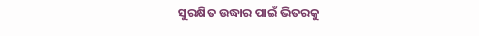ସୁରକ୍ଷିତ ଉଦ୍ଧାର ପାଇଁ ଭିତରକୁ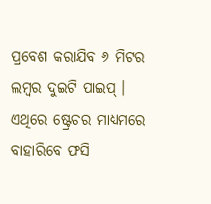ପ୍ରବେଶ କରାଯିବ ୬ ମିଟର ଲମ୍ବର ଦୁଇଟି ପାଇପ୍ । ଏଥିରେ ଷ୍ଟ୍ରେଚର ମାଧ୍ୟମରେ ବାହାରିବେ ଫସି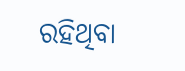ରହିଥିବା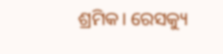ଶ୍ରମିକ। ରେସକ୍ୟୁ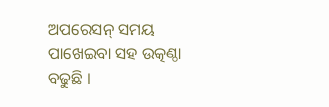ଅପରେସନ୍ ସମୟ ପାଖେଇବା ସହ ଉତ୍କଣ୍ଠା ବଢୁଛି ।